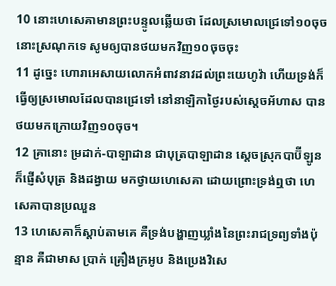10 នោះហេសេគាមានព្រះបន្ទូលឆ្លើយថា ដែលស្រមោលជ្រេទៅ១០ចុចនោះស្រណុកទេ សូមឲ្យបានថយមកវិញ១០ចុចចុះ
11 ដូច្នេះ ហោរាអេសាយលោកអំពាវនាវដល់ព្រះយេហូវ៉ា ហើយទ្រង់ក៏ធ្វើឲ្យស្រមោលដែលបានជ្រេទៅ នៅនាឡិកាថ្ងៃរបស់ស្តេចអ័ហាស បានថយមកក្រោយវិញ១០ចុច។
12 គ្រានោះ ម្រដាក់-បាឡាដាន ជាបុត្របាឡាដាន ស្តេចស្រុកបាប៊ីឡូន ក៏ផ្ញើសំបុត្រ និងដង្វាយ មកថ្វាយហេសេគា ដោយព្រោះទ្រង់ឮថា ហេសេគាបានប្រឈួន
13 ហេសេគាក៏ស្តាប់តាមគេ គឺទ្រង់បង្ហាញឃ្លាំងនៃព្រះរាជទ្រព្យទាំងប៉ុន្មាន គឺជាមាស ប្រាក់ គ្រឿងក្រអូប និងប្រេងវិសេ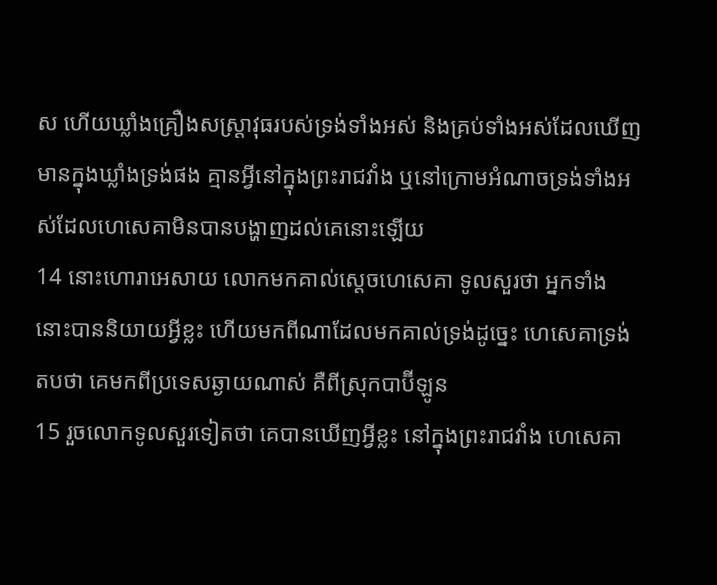ស ហើយឃ្លាំងគ្រឿងសស្ត្រាវុធរបស់ទ្រង់ទាំងអស់ និងគ្រប់ទាំងអស់ដែលឃើញមានក្នុងឃ្លាំងទ្រង់ផង គ្មានអ្វីនៅក្នុងព្រះរាជវាំង ឬនៅក្រោមអំណាចទ្រង់ទាំងអស់ដែលហេសេគាមិនបានបង្ហាញដល់គេនោះឡើយ
14 នោះហោរាអេសាយ លោកមកគាល់ស្តេចហេសេគា ទូលសួរថា អ្នកទាំងនោះបាននិយាយអ្វីខ្លះ ហើយមកពីណាដែលមកគាល់ទ្រង់ដូច្នេះ ហេសេគាទ្រង់តបថា គេមកពីប្រទេសឆ្ងាយណាស់ គឺពីស្រុកបាប៊ីឡូន
15 រួចលោកទូលសួរទៀតថា គេបានឃើញអ្វីខ្លះ នៅក្នុងព្រះរាជវាំង ហេសេគា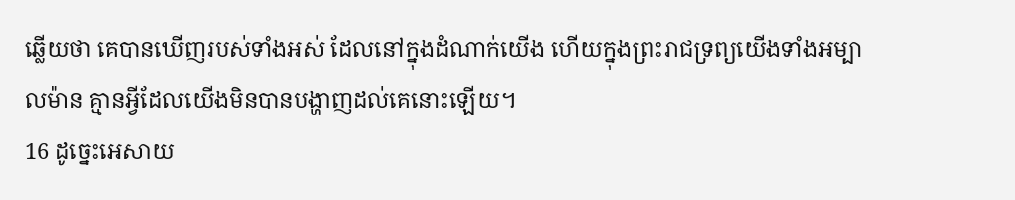ឆ្លើយថា គេបានឃើញរបស់ទាំងអស់ ដែលនៅក្នុងដំណាក់យើង ហើយក្នុងព្រះរាជទ្រព្យយើងទាំងអម្បាលម៉ាន គ្មានអ្វីដែលយើងមិនបានបង្ហាញដល់គេនោះឡើយ។
16 ដូច្នេះអេសាយ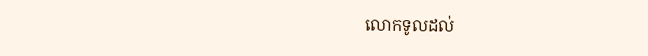លោកទូលដល់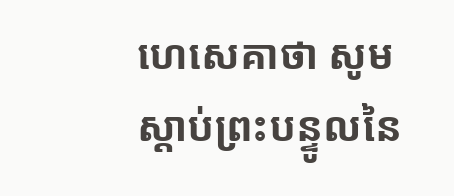ហេសេគាថា សូមស្តាប់ព្រះបន្ទូលនៃ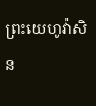ព្រះយេហូវ៉ាសិន